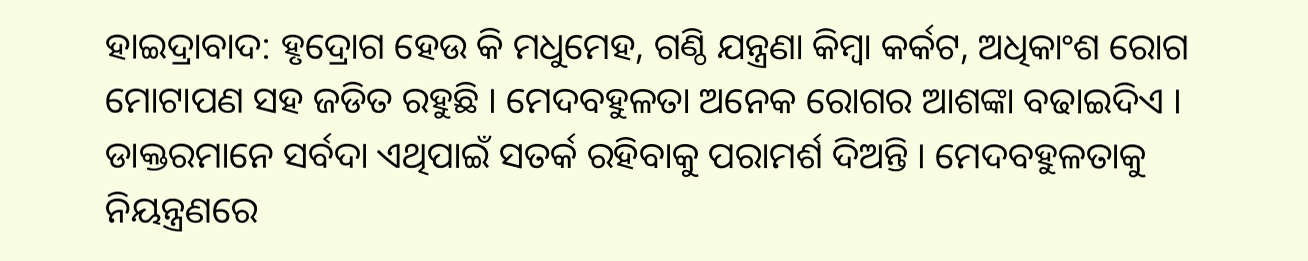ହାଇଦ୍ରାବାଦ: ହୃଦ୍ରୋଗ ହେଉ କି ମଧୁମେହ, ଗଣ୍ଠି ଯନ୍ତ୍ରଣା କିମ୍ବା କର୍କଟ, ଅଧିକାଂଶ ରୋଗ ମୋଟାପଣ ସହ ଜଡିତ ରହୁଛି । ମେଦବହୁଳତା ଅନେକ ରୋଗର ଆଶଙ୍କା ବଢାଇଦିଏ । ଡାକ୍ତରମାନେ ସର୍ବଦା ଏଥିପାଇଁ ସତର୍କ ରହିବାକୁ ପରାମର୍ଶ ଦିଅନ୍ତି । ମେଦବହୁଳତାକୁ ନିୟନ୍ତ୍ରଣରେ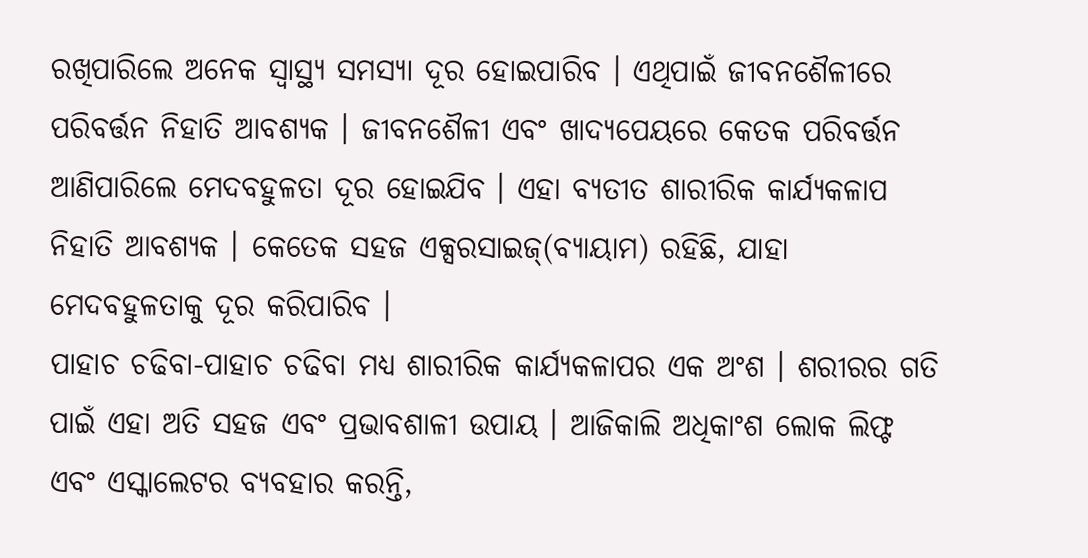ରଖିପାରିଲେ ଅନେକ ସ୍ବାସ୍ଥ୍ୟ ସମସ୍ୟା ଦୂର ହୋଇପାରିବ । ଏଥିପାଇଁ ଜୀବନଶୈଳୀରେ ପରିବର୍ତ୍ତନ ନିହାତି ଆବଶ୍ୟକ । ଜୀବନଶୈଳୀ ଏବଂ ଖାଦ୍ୟପେୟରେ କେତକ ପରିବର୍ତ୍ତନ ଆଣିପାରିଲେ ମେଦବହୁଳତା ଦୂର ହୋଇଯିବ । ଏହା ବ୍ୟତୀତ ଶାରୀରିକ କାର୍ଯ୍ୟକଳାପ ନିହାତି ଆବଶ୍ୟକ । କେତେକ ସହଜ ଏକ୍ସରସାଇଜ୍(ବ୍ୟାୟାମ) ରହିଛି, ଯାହା ମେଦବହୁଳତାକୁ ଦୂର କରିପାରିବ ।
ପାହାଚ ଚଢିବା-ପାହାଚ ଚଢିବା ମଧ୍ୟ ଶାରୀରିକ କାର୍ଯ୍ୟକଳାପର ଏକ ଅଂଶ । ଶରୀରର ଗତି ପାଇଁ ଏହା ଅତି ସହଜ ଏବଂ ପ୍ରଭାବଶାଳୀ ଉପାୟ । ଆଜିକାଲି ଅଧିକାଂଶ ଲୋକ ଲିଫ୍ଟ ଏବଂ ଏସ୍କାଲେଟର ବ୍ୟବହାର କରନ୍ତି,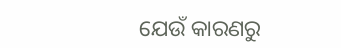ଯେଉଁ କାରଣରୁ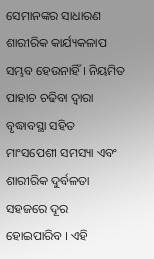ସେମାନଙ୍କର ସାଧାରଣ ଶାରୀରିକ କାର୍ଯ୍ୟକଳାପ ସମ୍ଭବ ହେଉନାହିଁ । ନିୟମିତ ପାହାଚ ଚଢିବା ଦ୍ୱାରା ବୃଦ୍ଧାବସ୍ଥା ସହିତ ମାଂସପେଶୀ ସମସ୍ୟା ଏବଂ ଶାରୀରିକ ଦୁର୍ବଳତା ସହଜରେ ଦୂର ହୋଇପାରିବ । ଏହି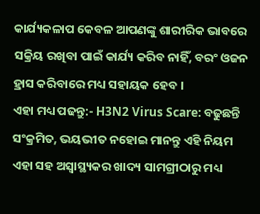କାର୍ଯ୍ୟକଳାପ କେବଳ ଆପଣଙ୍କୁ ଶାରୀରିକ ଭାବରେ ସକ୍ରିୟ ରଖିବା ପାଇଁ କାର୍ଯ୍ୟ କରିବ ନାହିଁ, ବରଂ ଓଜନ ହ୍ରାସ କରିବାରେ ମଧ୍ୟ ସହାୟକ ହେବ ।
ଏହା ମଧ୍ୟ ପଢନ୍ତୁ:- H3N2 Virus Scare: ବଢୁଛନ୍ତି ସଂକ୍ରମିତ, ଭୟଭୀତ ନହୋଇ ମାନନ୍ତୁ ଏହି ନିୟମ
ଏହା ସହ ଅସ୍ୱାସ୍ଥ୍ୟକର ଖାଦ୍ୟ ସାମଗ୍ରୀଠାରୁ ମଧ୍ୟ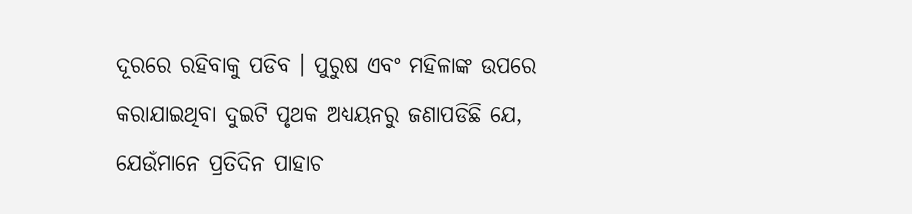ଦୂରରେ ରହିବାକୁ ପଡିବ । ପୁରୁଷ ଏବଂ ମହିଳାଙ୍କ ଉପରେ କରାଯାଇଥିବା ଦୁଇଟି ପୃଥକ ଅଧ୍ୟୟନରୁ ଜଣାପଡିଛି ଯେ, ଯେଉଁମାନେ ପ୍ରତିଦିନ ପାହାଚ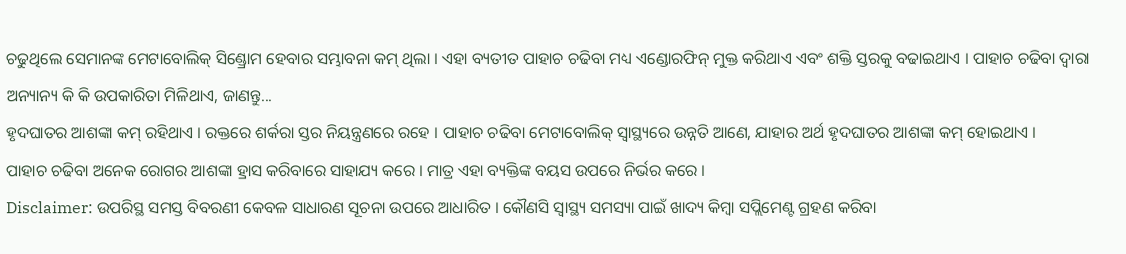ଚଢୁଥିଲେ ସେମାନଙ୍କ ମେଟାବୋଲିକ୍ ସିଣ୍ଡ୍ରୋମ ହେବାର ସମ୍ଭାବନା କମ୍ ଥିଲା । ଏହା ବ୍ୟତୀତ ପାହାଚ ଚଢିବା ମଧ୍ୟ ଏଣ୍ଡୋରଫିନ୍ ମୁକ୍ତ କରିଥାଏ ଏବଂ ଶକ୍ତି ସ୍ତରକୁ ବଢାଇଥାଏ । ପାହାଚ ଚଢିବା ଦ୍ବାରା ଅନ୍ୟାନ୍ୟ କି କି ଉପକାରିତା ମିଳିଥାଏ, ଜାଣନ୍ତୁ...
ହୃଦଘାତର ଆଶଙ୍କା କମ୍ ରହିଥାଏ । ରକ୍ତରେ ଶର୍କରା ସ୍ତର ନିୟନ୍ତ୍ରଣରେ ରହେ । ପାହାଚ ଚଢିବା ମେଟାବୋଲିକ୍ ସ୍ୱାସ୍ଥ୍ୟରେ ଉନ୍ନତି ଆଣେ, ଯାହାର ଅର୍ଥ ହୃଦଘାତର ଆଶଙ୍କା କମ୍ ହୋଇଥାଏ ।
ପାହାଚ ଚଢିବା ଅନେକ ରୋଗର ଆଶଙ୍କା ହ୍ରାସ କରିବାରେ ସାହାଯ୍ୟ କରେ । ମାତ୍ର ଏହା ବ୍ୟକ୍ତିଙ୍କ ବୟସ ଉପରେ ନିର୍ଭର କରେ ।
Disclaimer: ଉପରିସ୍ଥ ସମସ୍ତ ବିବରଣୀ କେବଳ ସାଧାରଣ ସୂଚନା ଉପରେ ଆଧାରିତ । କୌଣସି ସ୍ବାସ୍ଥ୍ୟ ସମସ୍ୟା ପାଇଁ ଖାଦ୍ୟ କିମ୍ବା ସପ୍ଲିମେଣ୍ଟ ଗ୍ରହଣ କରିବା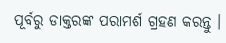ପୂର୍ବରୁ ଡାକ୍ତରଙ୍କ ପରାମର୍ଶ ଗ୍ରହଣ କରନ୍ତୁ ।